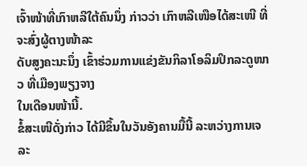ເຈົ້າໜ້າທີ່ເກົາຫລີໃຕ້ຄົນນຶ່ງ ກ່າວວ່າ ເກົາຫລີເໜືອໄດ້ສະເໜີ ທີ່ຈະສົ່ງຜູ້ຕາງໜ້າລະ
ດັບສູງຄະນະນຶ່ງ ເຂົ້າຮ່ວມການແຂ່ງຂັນກິລາໂອລິມປິກລະດູໜາວ ທີ່ເມືອງພຽງຈາງ
ໃນເດືອນໜ້ານີ້.
ຂໍ້ສະເໜີດັ່ງກ່າວ ໄດ້ມີຂຶ້ນໃນວັນອັງຄານມື້ນີ້ ລະຫວ່າງການເຈລະ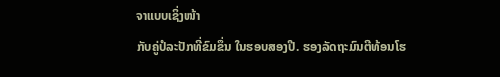ຈາແບບເຊິ່ງໜ້າ
ກັບຄູ່ປໍລະປັກທີ່ຂົມຂຶ່ນ ໃນຮອບສອງປີ. ຮອງລັດຖະມົນຕີທ້ອນໂຮ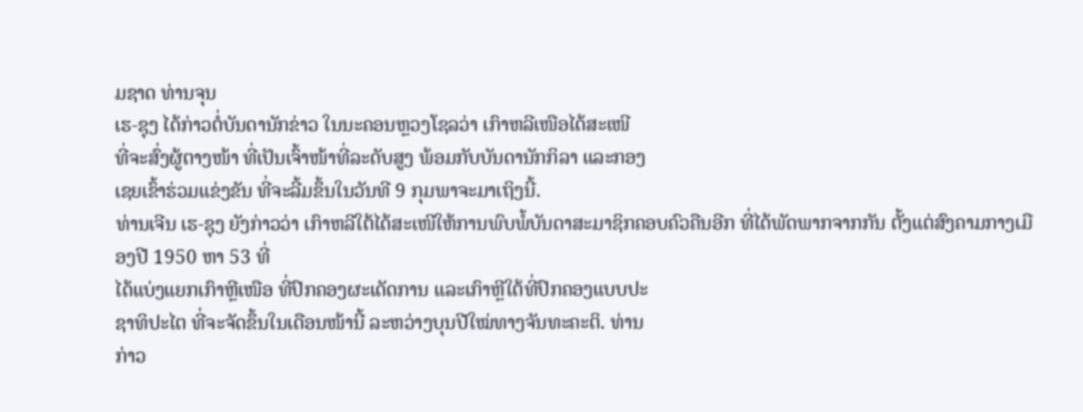ມຊາດ ທ່ານຈຸນ
ເຮ-ຊຸງ ໄດ້ກ່າວຕໍ່ບັນດານັກຂ່າວ ໃນນະຄອນຫຼວງໂຊລວ່າ ເກົາຫລີເໜືອໄດ້ສະເໜີ
ທີ່ຈະສົ່ງຜູ້ຕາງໜ້າ ທີ່ເປັນເຈົ້າໜ້າທີ່ລະດັບສູງ ພ້ອມກັບບັນດານັກກິລາ ແລະກອງ
ເຊຍເຂົ້າຮ່ວມແຂ່ງຂັນ ທີ່ຈະລີ້ມຂຶ້ນໃນວັນທີ 9 ກຸມພາຈະມາເຖິງນີ້.
ທ່ານເຈີນ ເຮ-ຊຸງ ຍັງກ່າວວ່າ ເກົາຫລີໃຕ້ໄດ້ສະເໜີໃຫ້ການພົບພໍ້ບັນດາສະມາຊິກຄອບຄົວຄືນອີກ ທີ່ໄດ້ພັດພາກຈາກກັນ ຕັ້ງແຕ່ສົງຄາມກາງເມືອງປີ 1950 ຫາ 53 ທີ່
ໄດ້ແບ່ງແຍກເກົາຫຼີເໜືອ ທີ່ປົກຄອງຜະເດັດການ ແລະເກົາຫຼີໃຕ້ທີ່ປົກຄອງແບບປະ
ຊາທິປະໄຕ ທີ່ຈະຈັດຂຶ້ນໃນເດືອນໜ້ານີ້ ລະຫວ່າງບຸນປີໃໝ່ທາງຈັນທະຄະຕິ. ທ່ານ
ກ່າວ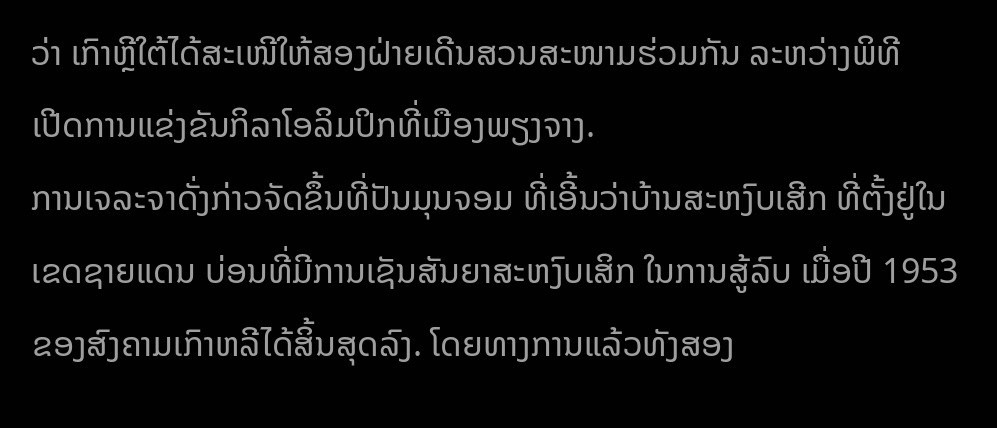ວ່າ ເກົາຫຼີໃຕ້ໄດ້ສະເໜີໃຫ້ສອງຝ່າຍເດີນສວນສະໜາມຮ່ວມກັນ ລະຫວ່າງພິທີ
ເປີດການແຂ່ງຂັນກິລາໂອລິມປິກທີ່ເມືອງພຽງຈາງ.
ການເຈລະຈາດັ່ງກ່າວຈັດຂຶ້ນທີ່ປັນມຸນຈອມ ທີ່ເອີ້ນວ່າບ້ານສະຫງົບເສີກ ທີ່ຕັ້ງຢູ່ໃນ
ເຂດຊາຍແດນ ບ່ອນທີ່ມີການເຊັນສັນຍາສະຫງົບເສິກ ໃນການສູ້ລົບ ເມື່ອປີ 1953
ຂອງສົງຄາມເກົາຫລີໄດ້ສິ້ນສຸດລົງ. ໂດຍທາງການແລ້ວທັງສອງ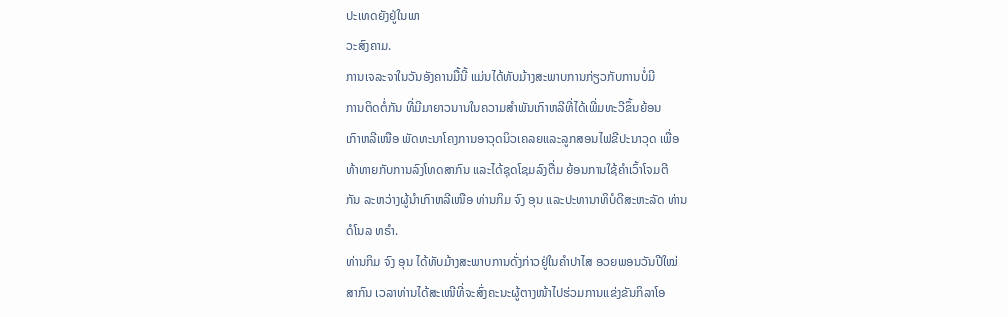ປະເທດຍັງຢູ່ໃນພາ
ວະສົງຄາມ.
ການເຈລະຈາໃນວັນອັງຄານມື້ນີ້ ແມ່ນໄດ້ທັບມ້າງສະພາບການກ່ຽວກັບການບໍ່ມີ
ການຕິດຕໍ່ກັນ ທີ່ມີມາຍາວນານໃນຄວາມສຳພັນເກົາຫລີທີ່ໄດ້ເພີ່ມທະວີຂຶ້ນຍ້ອນ
ເກົາຫລີເໜືອ ພັດທະນາໂຄງການອາວຸດນິວເຄລຍແລະລູກສອນໄຟຂີປະນາວຸດ ເພື່ອ
ທ້າທາຍກັບການລົງໂທດສາກົນ ແລະໄດ້ຊຸດໂຊມລົງຕື່ມ ຍ້ອນການໃຊ້ຄຳເວົ້າໂຈມຕີ
ກັນ ລະຫວ່າງຜູ້ນຳເກົາຫລີເໜືອ ທ່ານກິມ ຈົງ ອຸນ ແລະປະທານາທິບໍດີສະຫະລັດ ທ່ານ
ດໍໂນລ ທຣໍາ.
ທ່ານກິມ ຈົງ ອຸນ ໄດ້ທັບມ້າງສະພາບການດັ່ງກ່າວຢູ່ໃນຄຳປາໄສ ອວຍພອນວັນປີໃໝ່
ສາກົນ ເວລາທ່ານໄດ້ສະເໜີທີ່ຈະສົ່ງຄະນະຜູ້ຕາງໜ້າໄປຮ່ວມການແຂ່ງຂັນກິລາໂອ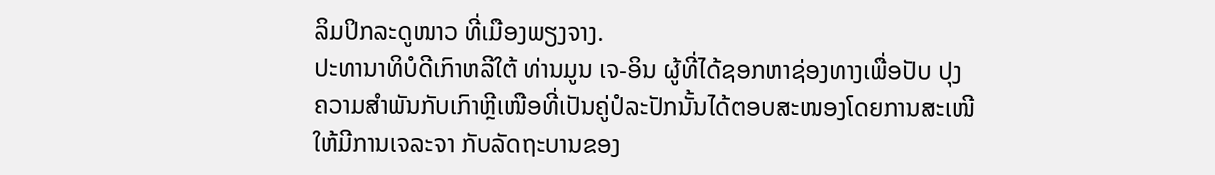ລິມປິກລະດູໜາວ ທີ່ເມືອງພຽງຈາງ.
ປະທານາທິບໍດີເກົາຫລີໃຕ້ ທ່ານມູນ ເຈ-ອິນ ຜູ້ທີ່ໄດ້ຊອກຫາຊ່ອງທາງເພື່ອປັບ ປຸງ
ຄວາມສຳພັນກັບເກົາຫຼີເໜືອທີ່ເປັນຄູ່ປໍລະປັກນັ້ນໄດ້ຕອບສະໜອງໂດຍການສະເໜີ
ໃຫ້ມີການເຈລະຈາ ກັບລັດຖະບານຂອງ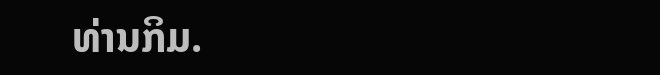ທ່ານກິມ.